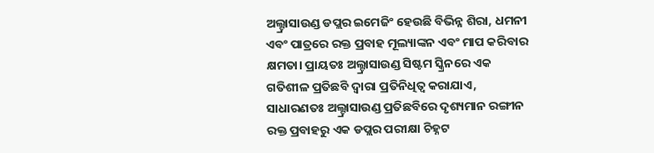ଅଲ୍ଟ୍ରାସାଉଣ୍ଡ ଡପ୍ଲର ଇମେଜିଂ ହେଉଛି ବିଭିନ୍ନ ଶିରା, ଧମନୀ ଏବଂ ପାତ୍ରରେ ରକ୍ତ ପ୍ରବାହ ମୂଲ୍ୟାଙ୍କନ ଏବଂ ମାପ କରିବାର କ୍ଷମତା। ପ୍ରାୟତଃ ଅଲ୍ଟ୍ରାସାଉଣ୍ଡ ସିଷ୍ଟମ ସ୍କ୍ରିନରେ ଏକ ଗତିଶୀଳ ପ୍ରତିଛବି ଦ୍ୱାରା ପ୍ରତିନିଧିତ୍ୱ କରାଯାଏ, ସାଧାରଣତଃ ଅଲ୍ଟ୍ରାସାଉଣ୍ଡ ପ୍ରତିଛବିରେ ଦୃଶ୍ୟମାନ ରଙ୍ଗୀନ ରକ୍ତ ପ୍ରବାହରୁ ଏକ ଡପ୍ଲର ପରୀକ୍ଷା ଚିହ୍ନଟ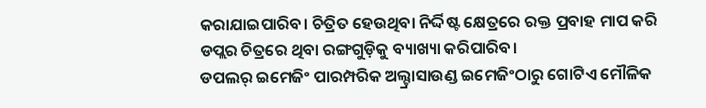କରାଯାଇପାରିବ। ଚିତ୍ରିତ ହେଉଥିବା ନିର୍ଦ୍ଦିଷ୍ଟ କ୍ଷେତ୍ରରେ ରକ୍ତ ପ୍ରବାହ ମାପ କରି ଡପ୍ଲର ଚିତ୍ରରେ ଥିବା ରଙ୍ଗଗୁଡ଼ିକୁ ବ୍ୟାଖ୍ୟା କରିପାରିବ।
ଡପଲର୍ ଇମେଜିଂ ପାରମ୍ପରିକ ଅଲ୍ଟ୍ରାସାଉଣ୍ଡ ଇମେଜିଂଠାରୁ ଗୋଟିଏ ମୌଳିକ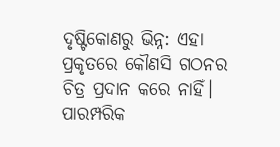ଦୃଷ୍ଟିକୋଣରୁ ଭିନ୍ନ: ଏହା ପ୍ରକୃତରେ କୌଣସି ଗଠନର ଚିତ୍ର ପ୍ରଦାନ କରେ ନାହିଁ। ପାରମ୍ପରିକ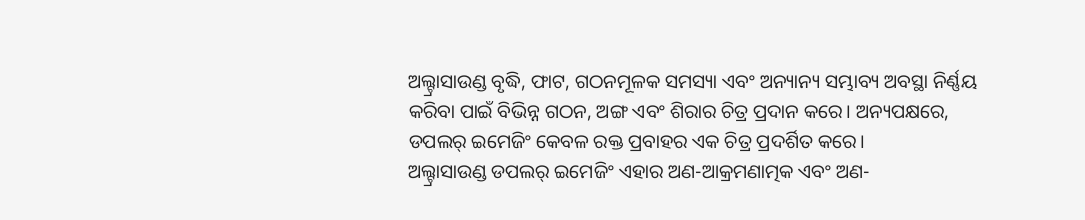ଅଲ୍ଟ୍ରାସାଉଣ୍ଡ ବୃଦ୍ଧି, ଫାଟ, ଗଠନମୂଳକ ସମସ୍ୟା ଏବଂ ଅନ୍ୟାନ୍ୟ ସମ୍ଭାବ୍ୟ ଅବସ୍ଥା ନିର୍ଣ୍ଣୟ କରିବା ପାଇଁ ବିଭିନ୍ନ ଗଠନ, ଅଙ୍ଗ ଏବଂ ଶିରାର ଚିତ୍ର ପ୍ରଦାନ କରେ। ଅନ୍ୟପକ୍ଷରେ, ଡପଲର୍ ଇମେଜିଂ କେବଳ ରକ୍ତ ପ୍ରବାହର ଏକ ଚିତ୍ର ପ୍ରଦର୍ଶିତ କରେ।
ଅଲ୍ଟ୍ରାସାଉଣ୍ଡ ଡପଲର୍ ଇମେଜିଂ ଏହାର ଅଣ-ଆକ୍ରମଣାତ୍ମକ ଏବଂ ଅଣ-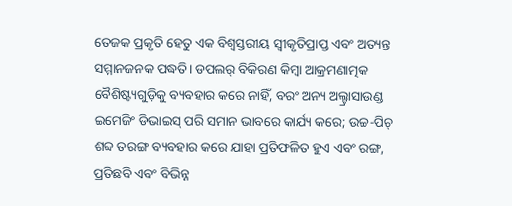ତେଜକ ପ୍ରକୃତି ହେତୁ ଏକ ବିଶ୍ୱସ୍ତରୀୟ ସ୍ୱୀକୃତିପ୍ରାପ୍ତ ଏବଂ ଅତ୍ୟନ୍ତ ସମ୍ମାନଜନକ ପଦ୍ଧତି। ଡପଲର୍ ବିକିରଣ କିମ୍ବା ଆକ୍ରମଣାତ୍ମକ ବୈଶିଷ୍ଟ୍ୟଗୁଡ଼ିକୁ ବ୍ୟବହାର କରେ ନାହିଁ, ବରଂ ଅନ୍ୟ ଅଲ୍ଟ୍ରାସାଉଣ୍ଡ ଇମେଜିଂ ଡିଭାଇସ୍ ପରି ସମାନ ଭାବରେ କାର୍ଯ୍ୟ କରେ; ଉଚ୍ଚ-ପିଚ୍ ଶବ୍ଦ ତରଙ୍ଗ ବ୍ୟବହାର କରେ ଯାହା ପ୍ରତିଫଳିତ ହୁଏ ଏବଂ ରଙ୍ଗ, ପ୍ରତିଛବି ଏବଂ ବିଭିନ୍ନ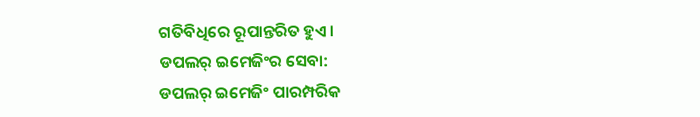ଗତିବିଧିରେ ରୂପାନ୍ତରିତ ହୁଏ।
ଡପଲର୍ ଇମେଜିଂର ସେବା:
ଡପଲର୍ ଇମେଜିଂ ପାରମ୍ପରିକ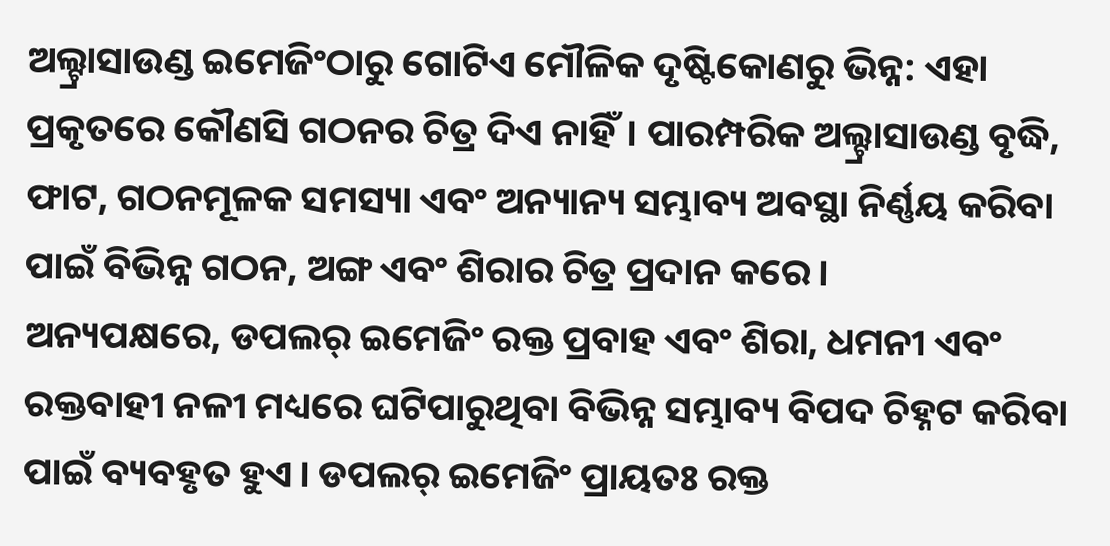ଅଲ୍ଟ୍ରାସାଉଣ୍ଡ ଇମେଜିଂଠାରୁ ଗୋଟିଏ ମୌଳିକ ଦୃଷ୍ଟିକୋଣରୁ ଭିନ୍ନ: ଏହା ପ୍ରକୃତରେ କୌଣସି ଗଠନର ଚିତ୍ର ଦିଏ ନାହିଁ। ପାରମ୍ପରିକ ଅଲ୍ଟ୍ରାସାଉଣ୍ଡ ବୃଦ୍ଧି, ଫାଟ, ଗଠନମୂଳକ ସମସ୍ୟା ଏବଂ ଅନ୍ୟାନ୍ୟ ସମ୍ଭାବ୍ୟ ଅବସ୍ଥା ନିର୍ଣ୍ଣୟ କରିବା ପାଇଁ ବିଭିନ୍ନ ଗଠନ, ଅଙ୍ଗ ଏବଂ ଶିରାର ଚିତ୍ର ପ୍ରଦାନ କରେ।
ଅନ୍ୟପକ୍ଷରେ, ଡପଲର୍ ଇମେଜିଂ ରକ୍ତ ପ୍ରବାହ ଏବଂ ଶିରା, ଧମନୀ ଏବଂ ରକ୍ତବାହୀ ନଳୀ ମଧ୍ୟରେ ଘଟିପାରୁଥିବା ବିଭିନ୍ନ ସମ୍ଭାବ୍ୟ ବିପଦ ଚିହ୍ନଟ କରିବା ପାଇଁ ବ୍ୟବହୃତ ହୁଏ। ଡପଲର୍ ଇମେଜିଂ ପ୍ରାୟତଃ ରକ୍ତ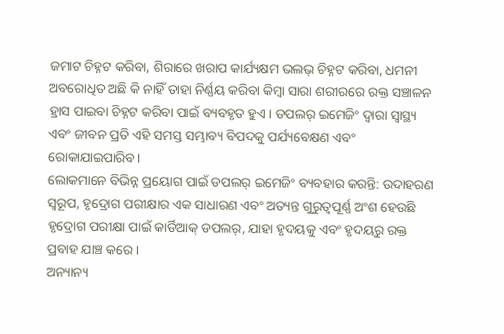ଜମାଟ ଚିହ୍ନଟ କରିବା, ଶିରାରେ ଖରାପ କାର୍ଯ୍ୟକ୍ଷମ ଭଲଭ୍ ଚିହ୍ନଟ କରିବା, ଧମନୀ ଅବରୋଧିତ ଅଛି କି ନାହିଁ ତାହା ନିର୍ଣ୍ଣୟ କରିବା କିମ୍ବା ସାରା ଶରୀରରେ ରକ୍ତ ସଞ୍ଚାଳନ ହ୍ରାସ ପାଇବା ଚିହ୍ନଟ କରିବା ପାଇଁ ବ୍ୟବହୃତ ହୁଏ। ଡପଲର୍ ଇମେଜିଂ ଦ୍ୱାରା ସ୍ୱାସ୍ଥ୍ୟ ଏବଂ ଜୀବନ ପ୍ରତି ଏହି ସମସ୍ତ ସମ୍ଭାବ୍ୟ ବିପଦକୁ ପର୍ଯ୍ୟବେକ୍ଷଣ ଏବଂ ରୋକାଯାଇପାରିବ।
ଲୋକମାନେ ବିଭିନ୍ନ ପ୍ରୟୋଗ ପାଇଁ ଡପଲର୍ ଇମେଜିଂ ବ୍ୟବହାର କରନ୍ତି: ଉଦାହରଣ ସ୍ୱରୂପ, ହୃଦ୍ରୋଗ ପରୀକ୍ଷାର ଏକ ସାଧାରଣ ଏବଂ ଅତ୍ୟନ୍ତ ଗୁରୁତ୍ୱପୂର୍ଣ୍ଣ ଅଂଶ ହେଉଛି ହୃଦ୍ରୋଗ ପରୀକ୍ଷା ପାଇଁ କାର୍ଡିଆକ୍ ଡପଲର୍, ଯାହା ହୃଦୟକୁ ଏବଂ ହୃଦୟରୁ ରକ୍ତ ପ୍ରବାହ ଯାଞ୍ଚ କରେ।
ଅନ୍ୟାନ୍ୟ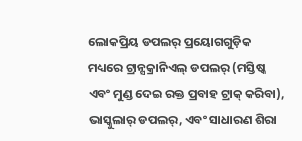ଲୋକପ୍ରିୟ ଡପଲର୍ ପ୍ରୟୋଗଗୁଡ଼ିକ ମଧ୍ୟରେ ଟ୍ରାନ୍ସକ୍ରାନିଏଲ୍ ଡପଲର୍ (ମସ୍ତିଷ୍କ ଏବଂ ମୁଣ୍ଡ ଦେଇ ରକ୍ତ ପ୍ରବାହ ଟ୍ରାକ୍ କରିବା), ଭାସ୍କୁଲାର୍ ଡପଲର୍, ଏବଂ ସାଧାରଣ ଶିରା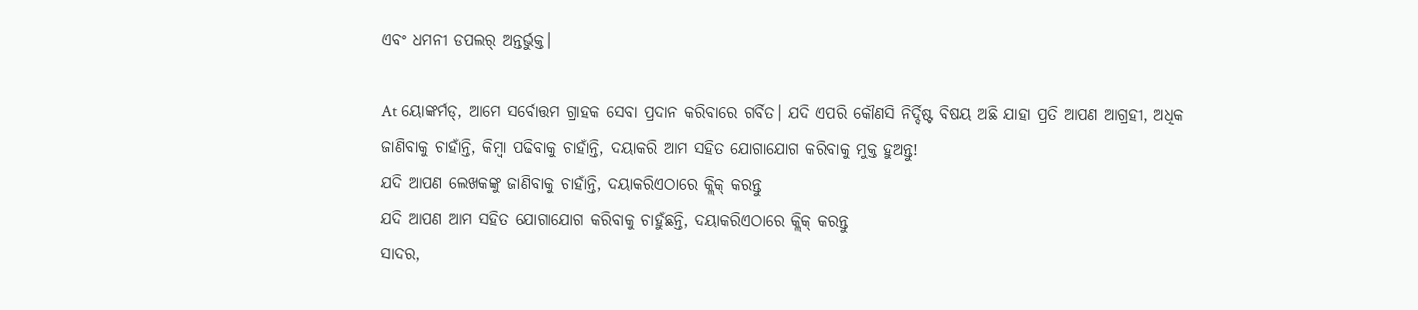ଏବଂ ଧମନୀ ଡପଲର୍ ଅନ୍ତର୍ଭୁକ୍ତ।

At ୟୋଙ୍କର୍ମଡ୍, ଆମେ ସର୍ବୋତ୍ତମ ଗ୍ରାହକ ସେବା ପ୍ରଦାନ କରିବାରେ ଗର୍ବିତ। ଯଦି ଏପରି କୌଣସି ନିର୍ଦ୍ଦିଷ୍ଟ ବିଷୟ ଅଛି ଯାହା ପ୍ରତି ଆପଣ ଆଗ୍ରହୀ, ଅଧିକ ଜାଣିବାକୁ ଚାହାଁନ୍ତି, କିମ୍ବା ପଢିବାକୁ ଚାହାଁନ୍ତି, ଦୟାକରି ଆମ ସହିତ ଯୋଗାଯୋଗ କରିବାକୁ ମୁକ୍ତ ହୁଅନ୍ତୁ!
ଯଦି ଆପଣ ଲେଖକଙ୍କୁ ଜାଣିବାକୁ ଚାହାଁନ୍ତି, ଦୟାକରିଏଠାରେ କ୍ଲିକ୍ କରନ୍ତୁ
ଯଦି ଆପଣ ଆମ ସହିତ ଯୋଗାଯୋଗ କରିବାକୁ ଚାହୁଁଛନ୍ତି, ଦୟାକରିଏଠାରେ କ୍ଲିକ୍ କରନ୍ତୁ
ସାଦର,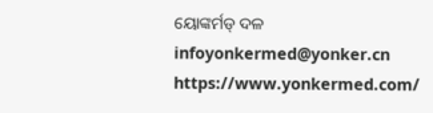ୟୋଙ୍କର୍ମଡ୍ ଦଳ
infoyonkermed@yonker.cn
https://www.yonkermed.com/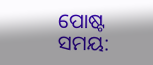ପୋଷ୍ଟ ସମୟ: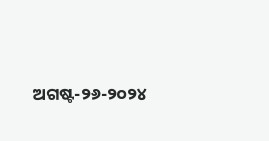ଅଗଷ୍ଟ-୨୬-୨୦୨୪